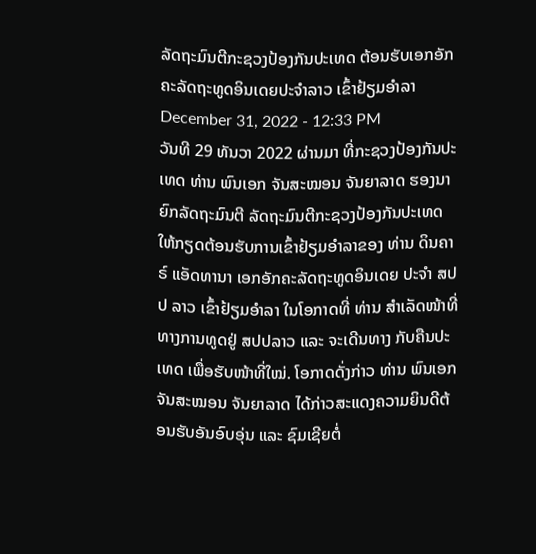ລັດຖະມົນຕີກະຊວງປ້ອງກັນປະເທດ ຕ້ອນຮັບເອກອັກຄະລັດຖະທູດອິນເດຍປະຈຳລາວ ເຂົ້າຢ້ຽມອຳລາ
December 31, 2022 - 12:33 PM
ວັນທີ 29 ທັນວາ 2022 ຜ່ານມາ ທີ່ກະຊວງປ້ອງກັນປະເທດ ທ່ານ ພົນເອກ ຈັນສະໝອນ ຈັນຍາລາດ ຮອງນາຍົກລັດຖະມົນຕີ ລັດຖະມົນຕີກະຊວງປ້ອງກັນປະເທດ ໃຫ້ກຽດຕ້ອນຮັບການເຂົ້າຢ້ຽມອຳລາຂອງ ທ່ານ ດິນຄາຣ໌ ແອັດທານາ ເອກອັກຄະລັດຖະທູດອິນເດຍ ປະຈຳ ສປປ ລາວ ເຂົ້າຢ້ຽມອຳລາ ໃນໂອກາດທີ່ ທ່ານ ສຳເລັດໜ້າທີ່ທາງການທູດຢູ່ ສປປລາວ ແລະ ຈະເດີນທາງ ກັບຄືນປະເທດ ເພື່ອຮັບໜ້າທີ່ໃໝ່. ໂອກາດດັ່ງກ່າວ ທ່ານ ພົນເອກ ຈັນສະໝອນ ຈັນຍາລາດ ໄດ້ກ່າວສະແດງຄວາມຍິນດີຕ້ອນຮັບອັນອົບອຸ່ນ ແລະ ຊົມເຊີຍຕໍ່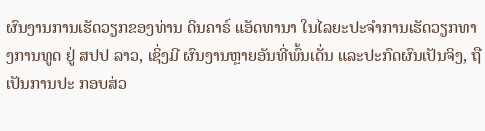ຜົນງານການເຮັດວຽກຂອງທ່ານ ດິນຄາຣ໌ ແອັດທານາ ໃນໄລຍະປະຈຳການເຮັດວຽກທາງການທູດ ຢູ່ ສປປ ລາວ, ເຊິ່ງມີ ຜົນງານຫຼາຍອັນທີ່ພົ້ນເດັ່ນ ແລະປະກົດຜົນເປັນຈິງ, ຖືເປັນການປະ ກອບສ່ວ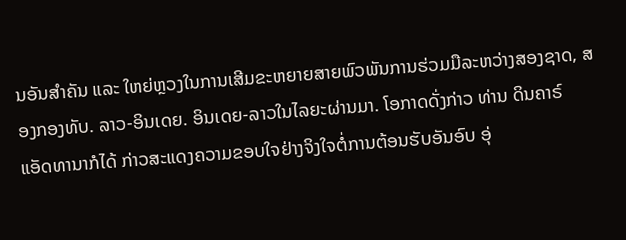ນອັນສຳຄັນ ແລະ ໃຫຍ່ຫຼວງໃນການເສີມຂະຫຍາຍສາຍພົວພັນການຮ່ວມມືລະຫວ່າງສອງຊາດ, ສອງກອງທັບ. ລາວ-ອິນເດຍ. ອິນເດຍ-ລາວໃນໄລຍະຜ່ານມາ. ໂອກາດດັ່ງກ່າວ ທ່ານ ດິນຄາຣ໌ ແອັດທານາກໍໄດ້ ກ່າວສະແດງຄວາມຂອບໃຈຢ່າງຈິງໃຈຕໍ່ການຕ້ອນຮັບອັນອົບ ອຸ່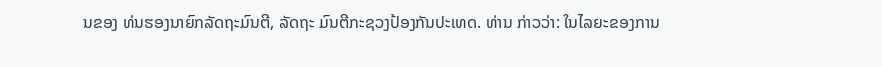ນຂອງ ທ່ນຮອງນາຍົກລັດຖະມົນຕີ, ລັດຖະ ມົນຕີກະຊວງປ້ອງກັນປະເທດ. ທ່ານ ກ່າວວ່າ: ໃນໄລຍະຂອງການ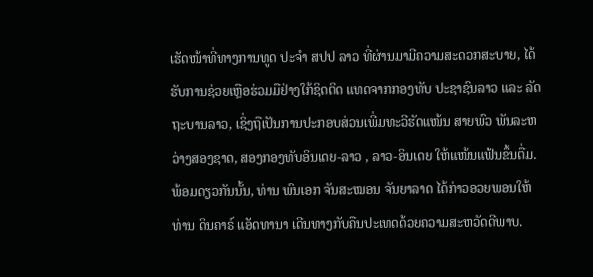ເຮັດໜ້າທີ່ທາງການທູດ ປະຈຳ ສປປ ລາວ ທີ່ຜ່ານມາມີຄວາມສະດວກສະບາຍ, ໄດ້ຮັບການຊ່ວຍເຫຼືອຮ່ວມມືຢ່າງໃກ້ຊິດຕິດ ແທດຈາກກອງທັບ ປະຊາຊົນລາວ ແລະ ລັດຖະບານລາວ, ເຊິ່ງຖືເປັນການປະກອບສ່ວນເພີ່ມທະວີຮັດແໜ້ນ ສາຍພົວ ພັນລະຫວ່າງສອງຊາດ, ສອງກອງທັບອິນເດຍ-ລາວ , ລາວ-ອິນເດຍ ໃຫ້ແໜ້ນແຟ້ນຂຶ້ນຕື່ມ. ພ້ອມດຽວກັນນັ້ນ, ທ່ານ ພົນເອກ ຈັນສະໝອນ ຈັນຍາລາດ ໄດ້ກ່າວອວຍພອນໃຫ້ ທ່ານ ດິນຄາຣ໌ ແອັດທານາ ເດີນທາງກັບຄືນປະເທດດ້ວຍຄວາມສະຫວັດດີພາບ.